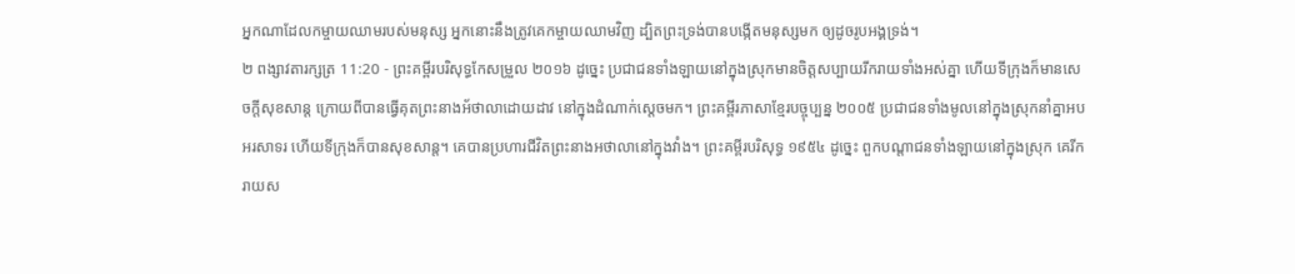អ្នកណាដែលកម្ចាយឈាមរបស់មនុស្ស អ្នកនោះនឹងត្រូវគេកម្ចាយឈាមវិញ ដ្បិតព្រះទ្រង់បានបង្កើតមនុស្សមក ឲ្យដូចរូបអង្គទ្រង់។
២ ពង្សាវតារក្សត្រ 11:20 - ព្រះគម្ពីរបរិសុទ្ធកែសម្រួល ២០១៦ ដូច្នេះ ប្រជាជនទាំងឡាយនៅក្នុងស្រុកមានចិត្តសប្បាយរីករាយទាំងអស់គ្នា ហើយទីក្រុងក៏មានសេចក្ដីសុខសាន្ដ ក្រោយពីបានធ្វើគុតព្រះនាងអ័ថាលាដោយដាវ នៅក្នុងដំណាក់ស្ដេចមក។ ព្រះគម្ពីរភាសាខ្មែរបច្ចុប្បន្ន ២០០៥ ប្រជាជនទាំងមូលនៅក្នុងស្រុកនាំគ្នាអបអរសាទរ ហើយទីក្រុងក៏បានសុខសាន្ត។ គេបានប្រហារជីវិតព្រះនាងអថាលានៅក្នុងវាំង។ ព្រះគម្ពីរបរិសុទ្ធ ១៩៥៤ ដូច្នេះ ពួកបណ្តាជនទាំងឡាយនៅក្នុងស្រុក គេរីករាយស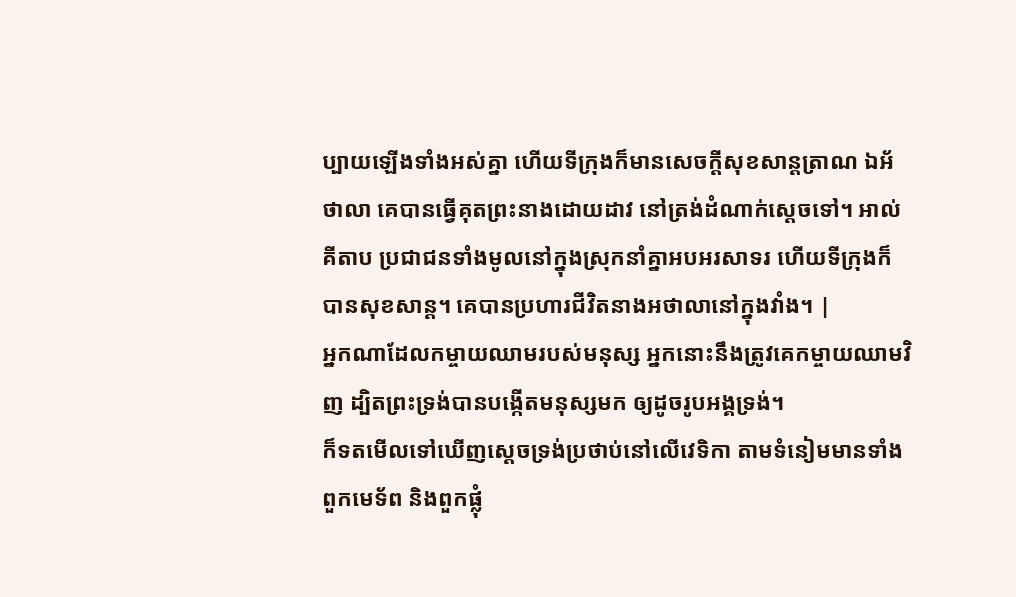ប្បាយឡើងទាំងអស់គ្នា ហើយទីក្រុងក៏មានសេចក្ដីសុខសាន្តត្រាណ ឯអ័ថាលា គេបានធ្វើគុតព្រះនាងដោយដាវ នៅត្រង់ដំណាក់ស្តេចទៅ។ អាល់គីតាប ប្រជាជនទាំងមូលនៅក្នុងស្រុកនាំគ្នាអបអរសាទរ ហើយទីក្រុងក៏បានសុខសាន្ត។ គេបានប្រហារជីវិតនាងអថាលានៅក្នុងវាំង។ |
អ្នកណាដែលកម្ចាយឈាមរបស់មនុស្ស អ្នកនោះនឹងត្រូវគេកម្ចាយឈាមវិញ ដ្បិតព្រះទ្រង់បានបង្កើតមនុស្សមក ឲ្យដូចរូបអង្គទ្រង់។
ក៏ទតមើលទៅឃើញស្ដេចទ្រង់ប្រថាប់នៅលើវេទិកា តាមទំនៀមមានទាំងពួកមេទ័ព និងពួកផ្លុំ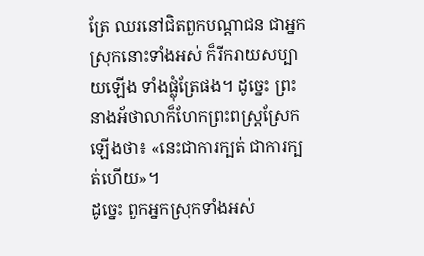ត្រែ ឈរនៅជិតពួកបណ្ដាជន ជាអ្នកស្រុកនោះទាំងអស់ ក៏រីករាយសប្បាយឡើង ទាំងផ្លុំត្រែផង។ ដូច្នេះ ព្រះនាងអ័ថាលាក៏ហែកព្រះពស្រ្តស្រែកឡើងថា៖ «នេះជាការក្បត់ ជាការក្បត់ហើយ»។
ដូច្នេះ ពួកអ្នកស្រុកទាំងអស់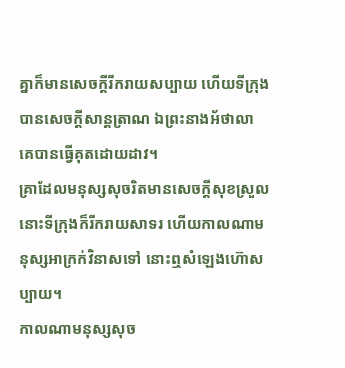គ្នាក៏មានសេចក្ដីរីករាយសប្បាយ ហើយទីក្រុងបានសេចក្ដីសាន្តត្រាណ ឯព្រះនាងអ័ថាលា គេបានធ្វើគុតដោយដាវ។
គ្រាដែលមនុស្សសុចរិតមានសេចក្ដីសុខស្រួល នោះទីក្រុងក៏រីករាយសាទរ ហើយកាលណាមនុស្សអាក្រក់វិនាសទៅ នោះឮសំឡេងហ៊ោសប្បាយ។
កាលណាមនុស្សសុច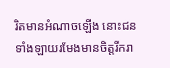រិតមានអំណាចឡើង នោះជនទាំងឡាយរមែងមានចិត្តរីករា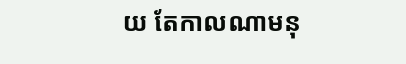យ តែកាលណាមនុ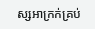ស្សអាក្រក់គ្រប់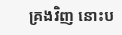គ្រងវិញ នោះប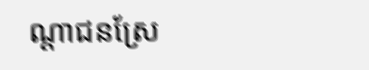ណ្ដាជនស្រែ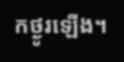កថ្ងូរឡើង។